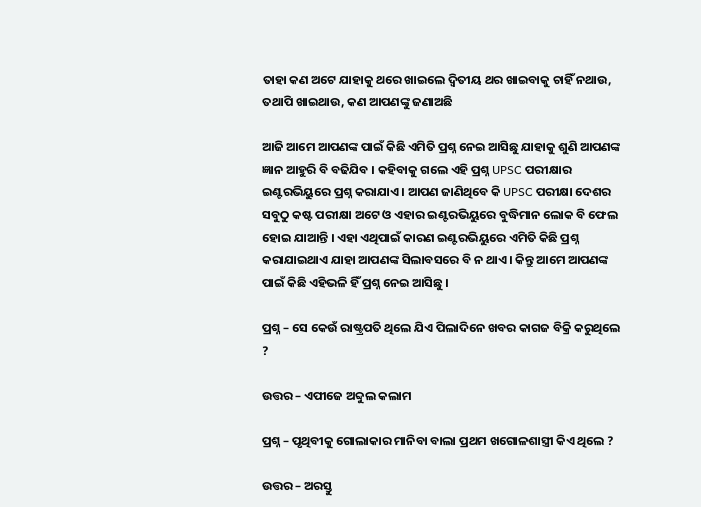ତାହା କଣ ଅଟେ ଯାହାକୁ ଥରେ ଖାଇଲେ ଦ୍ଵିତୀୟ ଥର ଖାଇବାକୁ ଚାହିଁ ନଥାଉ, ତଥାପି ଖାଇଥାଉ, କଣ ଆପଣଙ୍କୁ ଜଣାଅଛି

ଆଜି ଆମେ ଆପଣଙ୍କ ପାଇଁ କିଛି ଏମିତି ପ୍ରଶ୍ନ ନେଇ ଆସିଛୁ ଯାହାକୁ ଶୁଣି ଆପଣଙ୍କ ଜ୍ଞାନ ଆହୁରି ବି ବଢିଯିବ । କହିବାକୁ ଗଲେ ଏହି ପ୍ରଶ୍ନ UPSC ପରୀକ୍ଷାର ଇଣ୍ଟରଭିୟୁରେ ପ୍ରଶ୍ନ କରାଯାଏ । ଆପଣ ଜାଣିଥିବେ କି UPSC ପରୀକ୍ଷା ଦେଶର ସବୁଠୁ କଷ୍ଟ ପରୀକ୍ଷା ଅଟେ ଓ ଏହାର ଇଣ୍ଟରଭିୟୁରେ ବୁଦ୍ଧିମାନ ଲୋକ ବି ଫେଲ ହୋଇ ଯାଆନ୍ତି । ଏହା ଏଥିପାଇଁ କାରଣ ଇଣ୍ଟରଭିୟୁରେ ଏମିତି କିଛି ପ୍ରଶ୍ନ କରାଯାଇଥାଏ ଯାହା ଆପଣଙ୍କ ସିଲାବସରେ ବି ନ ଥାଏ । କିନ୍ତୁ ଆମେ ଆପଣଙ୍କ ପାଇଁ କିଛି ଏହିଭଳି ହିଁ ପ୍ରଶ୍ନ ନେଇ ଆସିଛୁ ।

ପ୍ରଶ୍ନ – ସେ କେଉଁ ରାଷ୍ଟ୍ରପତି ଥିଲେ ଯିଏ ପିଲାଦିନେ ଖବର କାଗଜ ବିକ୍ରି କରୁଥିଲେ ?

ଉତ୍ତର – ଏପୀଜେ ଅବ୍ଦୁଲ କଲାମ

ପ୍ରଶ୍ନ – ପୃଥିବୀକୁ ଗୋଲାକାର ମାନିବା ବାଲା ପ୍ରଥମ ଖଗୋଳଶାସ୍ତ୍ରୀ କିଏ ଥିଲେ ?

ଉତ୍ତର – ଅରସ୍ତୁ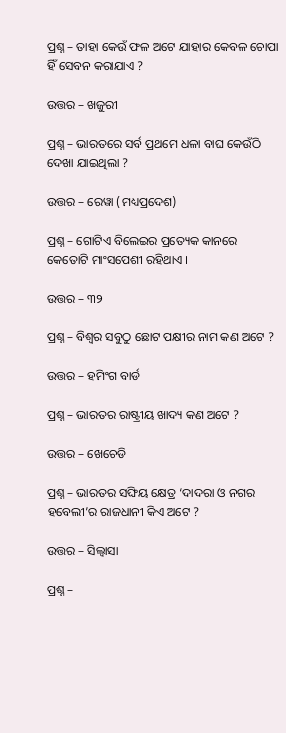ପ୍ରଶ୍ନ – ତାହା କେଉଁ ଫଳ ଅଟେ ଯାହାର କେବଳ ଚୋପା ହିଁ ସେବନ କରାଯାଏ ?

ଉତ୍ତର – ଖଜୁରୀ

ପ୍ରଶ୍ନ – ଭାରତରେ ସର୍ବ ପ୍ରଥମେ ଧଳା ବାଘ କେଉଁଠି ଦେଖା ଯାଇଥିଲା ?

ଉତ୍ତର – ରେୱା (ମଧ୍ୟପ୍ରଦେଶ)

ପ୍ରଶ୍ନ – ଗୋଟିଏ ବିଲେଇର ପ୍ରତ୍ୟେକ କାନରେ କେତୋଟି ମାଂସପେଶୀ ରହିଥାଏ ।

ଉତ୍ତର – ୩୨

ପ୍ରଶ୍ନ – ବିଶ୍ଵର ସବୁଠୁ ଛୋଟ ପକ୍ଷୀର ନାମ କଣ ଅଟେ ?

ଉତ୍ତର – ହମିଂଗ ବାର୍ଡ

ପ୍ରଶ୍ନ – ଭାରତର ରାଷ୍ଟ୍ରୀୟ ଖାଦ୍ୟ କଣ ଅଟେ ?

ଉତ୍ତର – ଖେଚେଡି

ପ୍ରଶ୍ନ – ଭାରତର ସଙ୍ଘିୟ କ୍ଷେତ୍ର ‘ଦାଦରା ଓ ନଗର ହବେଲୀ’ର ରାଜଧାନୀ କିଏ ଅଟେ ?

ଉତ୍ତର – ସିଲ୍ୱାସା

ପ୍ରଶ୍ନ –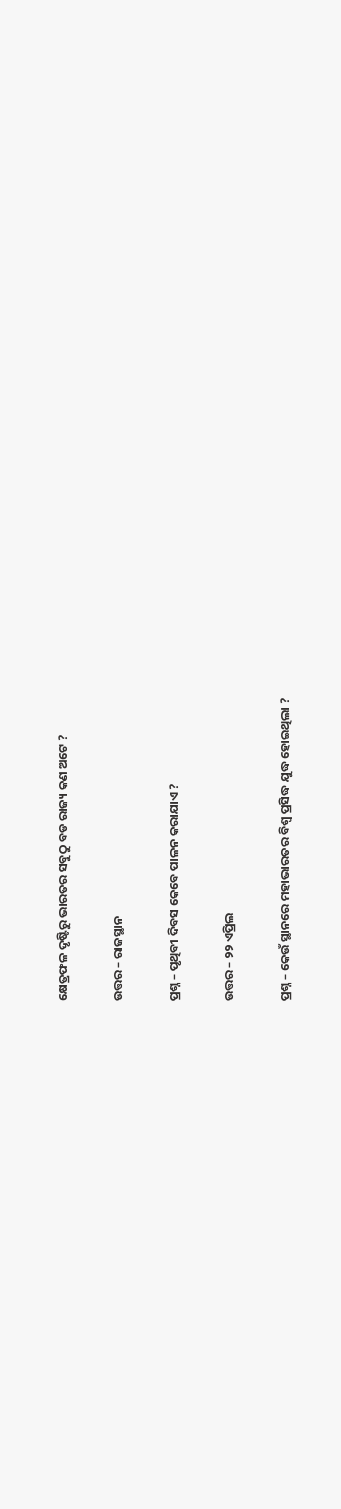କ୍ଷେତ୍ରଫଳ ଦୃଷ୍ଟିରୁ ଭାରତର ସବୁଠୁ ବଡ ରାଜ୍ୟ କଣ ଅଟେ ?

ଉତ୍ତର – ରାଜସ୍ଥାନ

ପ୍ରଶ୍ନ – ପୃଥିବୀ ଦିବସ କେବେ ପାଳନ କରାଯାଏ ?

ଉତ୍ତର – ୨୨ ଏପ୍ରିଲ

ପ୍ରଶ୍ନ – କେଉଁ ସ୍ଥାନରେ ମହାଭାରତର ବିଶ୍ଵ ପ୍ରସିଦ୍ଧ ଯୁଦ୍ଧ ହୋଇଥିଲା ?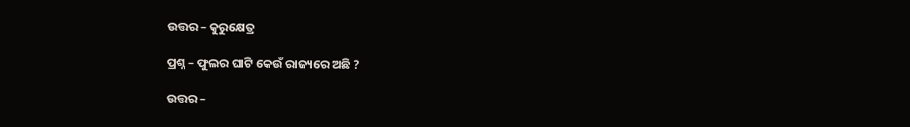ଉତ୍ତର – କୁରୁକ୍ଷେତ୍ର

ପ୍ରଶ୍ନ – ଫୁଲର ଘାଟି କେଉଁ ରାଜ୍ୟରେ ଅଛି ?

ଉତ୍ତର –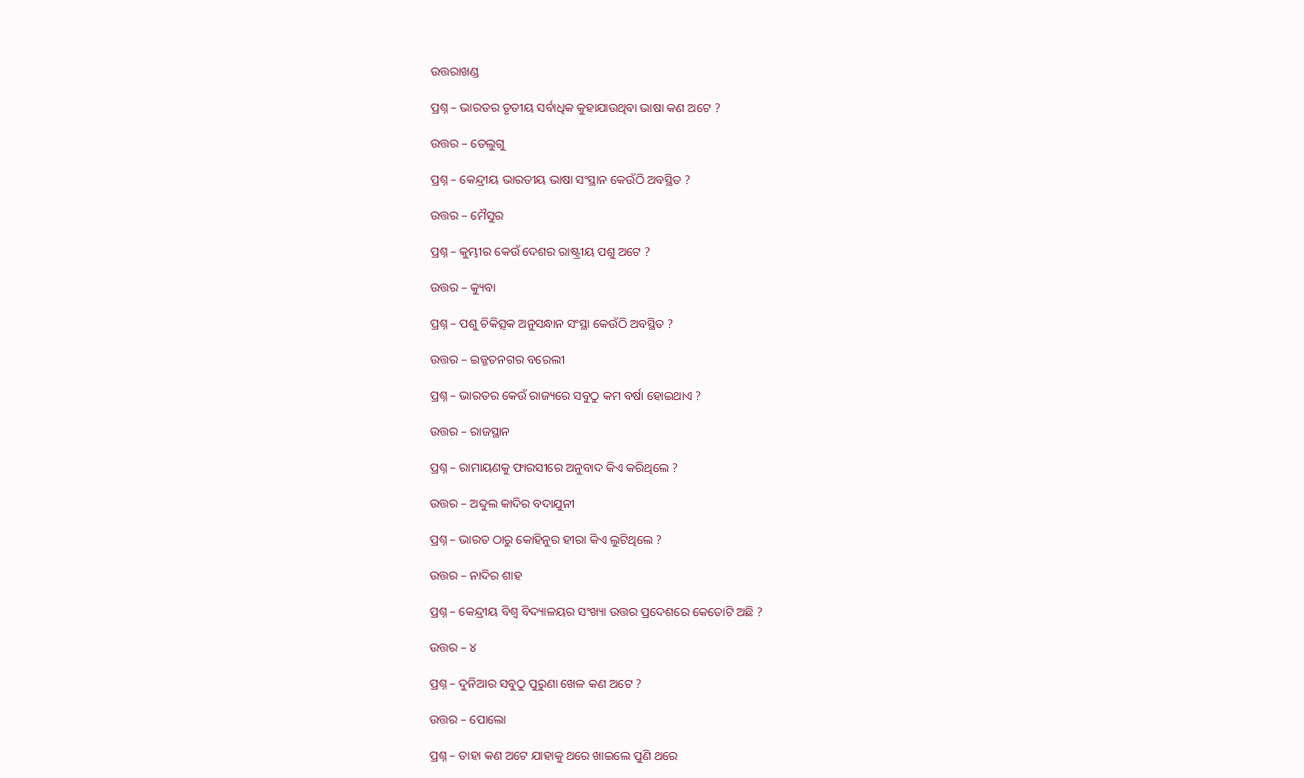ଉତ୍ତରାଖଣ୍ଡ

ପ୍ରଶ୍ନ – ଭାରତର ତୃତୀୟ ସର୍ବାଧିକ କୁହାଯାଉଥିବା ଭାଷା କଣ ଅଟେ ?

ଉତ୍ତର – ତେଲୁଗୁ

ପ୍ରଶ୍ନ – କେନ୍ଦ୍ରୀୟ ଭାରତୀୟ ଭାଷା ସଂସ୍ଥାନ କେଉଁଠି ଅବସ୍ଥିତ ?

ଉତ୍ତର – ମୈସୁର

ପ୍ରଶ୍ନ – କୁମ୍ଭୀର କେଉଁ ଦେଶର ରାଷ୍ଟ୍ରୀୟ ପଶୁ ଅଟେ ?

ଉତ୍ତର – କ୍ୟୁବା

ପ୍ରଶ୍ନ – ପଶୁ ଚିକିତ୍ସକ ଅନୁସନ୍ଧାନ ସଂସ୍ଥା କେଉଁଠି ଅବସ୍ଥିତ ?

ଉତ୍ତର – ଇଜ୍ଜତନଗର ବରେଲୀ

ପ୍ରଶ୍ନ – ଭାରତର କେଉଁ ରାଜ୍ୟରେ ସବୁଠୁ କମ ବର୍ଷା ହୋଇଥାଏ ?

ଉତ୍ତର – ରାଜସ୍ଥାନ

ପ୍ରଶ୍ନ – ରାମାୟଣକୁ ଫାରସୀରେ ଅନୁବାଦ କିଏ କରିଥିଲେ ?

ଉତ୍ତର – ଅବ୍ଦୁଲ କାଦିର ବଦାଯୁନୀ

ପ୍ରଶ୍ନ – ଭାରତ ଠାରୁ କୋହିନୁର ହୀରା କିଏ ଲୁଟିଥିଲେ ?

ଉତ୍ତର – ନାଦିର ଶାହ

ପ୍ରଶ୍ନ – କେନ୍ଦ୍ରୀୟ ବିଶ୍ଵ ବିଦ୍ୟାଳୟର ସଂଖ୍ୟା ଉତ୍ତର ପ୍ରଦେଶରେ କେତୋଟି ଅଛି ?

ଉତ୍ତର – ୪

ପ୍ରଶ୍ନ – ଦୁନିଆର ସବୁଠୁ ପୁରୁଣା ଖେଳ କଣ ଅଟେ ?

ଉତ୍ତର – ପୋଲୋ

ପ୍ରଶ୍ନ – ତାହା କଣ ଅଟେ ଯାହାକୁ ଥରେ ଖାଇଲେ ପୁଣି ଥରେ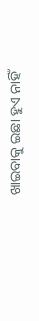ଖାଇବାକୁ ଇଛା ହୁଏ ନାହିଁ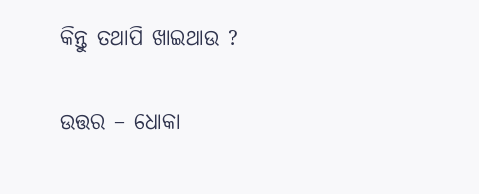କିନ୍ତୁ ତଥାପି ଖାଇଥାଉ ?

ଉତ୍ତର – ଧୋକା